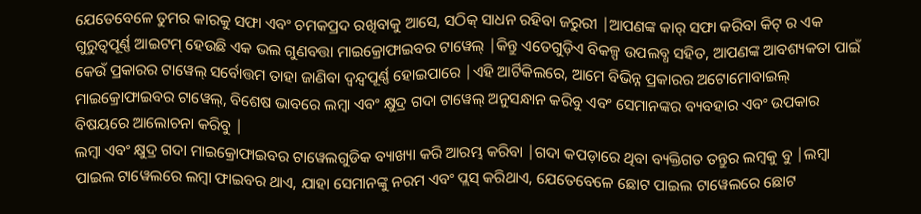ଯେତେବେଳେ ତୁମର କାରକୁ ସଫା ଏବଂ ଚମକପ୍ରଦ ରଖିବାକୁ ଆସେ, ସଠିକ୍ ସାଧନ ରହିବା ଜରୁରୀ |ଆପଣଙ୍କ କାର୍ ସଫା କରିବା କିଟ୍ ର ଏକ ଗୁରୁତ୍ୱପୂର୍ଣ୍ଣ ଆଇଟମ୍ ହେଉଛି ଏକ ଭଲ ଗୁଣବତ୍ତା ମାଇକ୍ରୋଫାଇବର ଟାୱେଲ୍ |କିନ୍ତୁ ଏତେଗୁଡ଼ିଏ ବିକଳ୍ପ ଉପଲବ୍ଧ ସହିତ, ଆପଣଙ୍କ ଆବଶ୍ୟକତା ପାଇଁ କେଉଁ ପ୍ରକାରର ଟାୱେଲ୍ ସର୍ବୋତ୍ତମ ତାହା ଜାଣିବା ଦ୍ୱନ୍ଦ୍ୱପୂର୍ଣ୍ଣ ହୋଇପାରେ |ଏହି ଆର୍ଟିକିଲରେ, ଆମେ ବିଭିନ୍ନ ପ୍ରକାରର ଅଟୋମୋବାଇଲ୍ ମାଇକ୍ରୋଫାଇବର ଟାୱେଲ୍, ବିଶେଷ ଭାବରେ ଲମ୍ବା ଏବଂ କ୍ଷୁଦ୍ର ଗଦା ଟାୱେଲ୍ ଅନୁସନ୍ଧାନ କରିବୁ ଏବଂ ସେମାନଙ୍କର ବ୍ୟବହାର ଏବଂ ଉପକାର ବିଷୟରେ ଆଲୋଚନା କରିବୁ |
ଲମ୍ବା ଏବଂ କ୍ଷୁଦ୍ର ଗଦା ମାଇକ୍ରୋଫାଇବର ଟାୱେଲଗୁଡିକ ବ୍ୟାଖ୍ୟା କରି ଆରମ୍ଭ କରିବା |ଗଦା କପଡ଼ାରେ ଥିବା ବ୍ୟକ୍ତିଗତ ତନ୍ତୁର ଲମ୍ବକୁ ବୁ |ଲମ୍ବା ପାଇଲ ଟାୱେଲରେ ଲମ୍ବା ଫାଇବର ଥାଏ, ଯାହା ସେମାନଙ୍କୁ ନରମ ଏବଂ ପ୍ଲସ୍ କରିଥାଏ, ଯେତେବେଳେ ଛୋଟ ପାଇଲ ଟାୱେଲରେ ଛୋଟ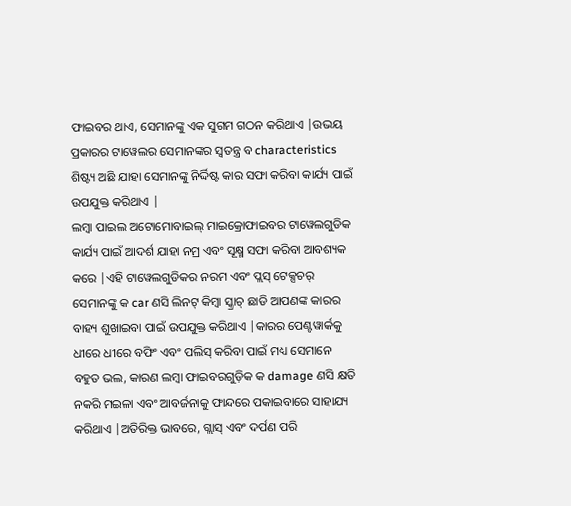ଫାଇବର ଥାଏ, ସେମାନଙ୍କୁ ଏକ ସୁଗମ ଗଠନ କରିଥାଏ |ଉଭୟ ପ୍ରକାରର ଟାୱେଲର ସେମାନଙ୍କର ସ୍ୱତନ୍ତ୍ର ବ characteristics ଶିଷ୍ଟ୍ୟ ଅଛି ଯାହା ସେମାନଙ୍କୁ ନିର୍ଦ୍ଦିଷ୍ଟ କାର ସଫା କରିବା କାର୍ଯ୍ୟ ପାଇଁ ଉପଯୁକ୍ତ କରିଥାଏ |
ଲମ୍ବା ପାଇଲ ଅଟୋମୋବାଇଲ୍ ମାଇକ୍ରୋଫାଇବର ଟାୱେଲଗୁଡିକ କାର୍ଯ୍ୟ ପାଇଁ ଆଦର୍ଶ ଯାହା ନମ୍ର ଏବଂ ସୂକ୍ଷ୍ମ ସଫା କରିବା ଆବଶ୍ୟକ କରେ |ଏହି ଟାୱେଲଗୁଡିକର ନରମ ଏବଂ ପ୍ଲସ୍ ଟେକ୍ସଚର୍ ସେମାନଙ୍କୁ କ car ଣସି ଲିନଟ୍ କିମ୍ବା ସ୍କ୍ରାଚ୍ ଛାଡି ଆପଣଙ୍କ କାରର ବାହ୍ୟ ଶୁଖାଇବା ପାଇଁ ଉପଯୁକ୍ତ କରିଥାଏ |କାରର ପେଣ୍ଟୱାର୍କକୁ ଧୀରେ ଧୀରେ ବଫିଂ ଏବଂ ପଲିସ୍ କରିବା ପାଇଁ ମଧ୍ୟ ସେମାନେ ବହୁତ ଭଲ, କାରଣ ଲମ୍ବା ଫାଇବରଗୁଡ଼ିକ କ damage ଣସି କ୍ଷତି ନକରି ମଇଳା ଏବଂ ଆବର୍ଜନାକୁ ଫାନ୍ଦରେ ପକାଇବାରେ ସାହାଯ୍ୟ କରିଥାଏ |ଅତିରିକ୍ତ ଭାବରେ, ଗ୍ଲାସ୍ ଏବଂ ଦର୍ପଣ ପରି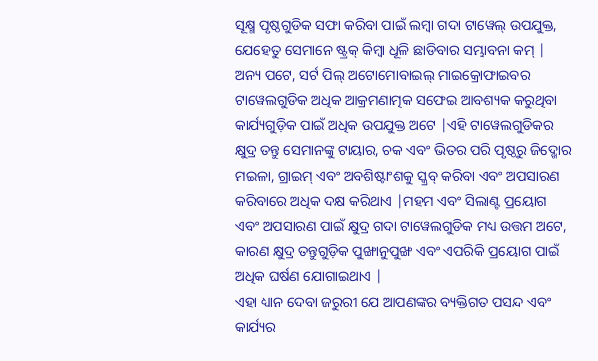ସୂକ୍ଷ୍ମ ପୃଷ୍ଠଗୁଡିକ ସଫା କରିବା ପାଇଁ ଲମ୍ବା ଗଦା ଟାୱେଲ୍ ଉପଯୁକ୍ତ, ଯେହେତୁ ସେମାନେ ଷ୍ଟ୍ରକ୍ କିମ୍ବା ଧୂଳି ଛାଡିବାର ସମ୍ଭାବନା କମ୍ |
ଅନ୍ୟ ପଟେ, ସର୍ଟ ପିଲ୍ ଅଟୋମୋବାଇଲ୍ ମାଇକ୍ରୋଫାଇବର ଟାୱେଲଗୁଡିକ ଅଧିକ ଆକ୍ରମଣାତ୍ମକ ସଫେଇ ଆବଶ୍ୟକ କରୁଥିବା କାର୍ଯ୍ୟଗୁଡ଼ିକ ପାଇଁ ଅଧିକ ଉପଯୁକ୍ତ ଅଟେ |ଏହି ଟାୱେଲଗୁଡିକର କ୍ଷୁଦ୍ର ତନ୍ତୁ ସେମାନଙ୍କୁ ଟାୟାର, ଚକ ଏବଂ ଭିତର ପରି ପୃଷ୍ଠରୁ ଜିଦ୍ଖୋର ମଇଳା, ଗ୍ରାଇମ୍ ଏବଂ ଅବଶିଷ୍ଟାଂଶକୁ ସ୍କ୍ରବ୍ କରିବା ଏବଂ ଅପସାରଣ କରିବାରେ ଅଧିକ ଦକ୍ଷ କରିଥାଏ |ମହମ ଏବଂ ସିଲାଣ୍ଟ ପ୍ରୟୋଗ ଏବଂ ଅପସାରଣ ପାଇଁ କ୍ଷୁଦ୍ର ଗଦା ଟାୱେଲଗୁଡିକ ମଧ୍ୟ ଉତ୍ତମ ଅଟେ, କାରଣ କ୍ଷୁଦ୍ର ତନ୍ତୁଗୁଡ଼ିକ ପୁଙ୍ଖାନୁପୁଙ୍ଖ ଏବଂ ଏପରିକି ପ୍ରୟୋଗ ପାଇଁ ଅଧିକ ଘର୍ଷଣ ଯୋଗାଇଥାଏ |
ଏହା ଧ୍ୟାନ ଦେବା ଜରୁରୀ ଯେ ଆପଣଙ୍କର ବ୍ୟକ୍ତିଗତ ପସନ୍ଦ ଏବଂ କାର୍ଯ୍ୟର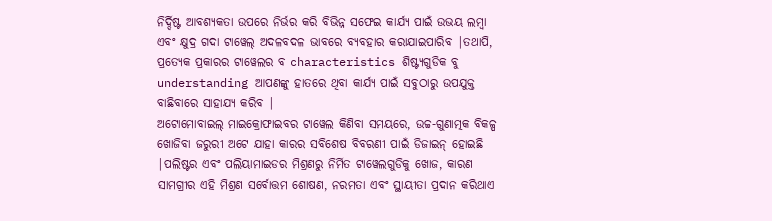ନିର୍ଦ୍ଦିଷ୍ଟ ଆବଶ୍ୟକତା ଉପରେ ନିର୍ଭର କରି ବିଭିନ୍ନ ସଫେଇ କାର୍ଯ୍ୟ ପାଇଁ ଉଭୟ ଲମ୍ବା ଏବଂ କ୍ଷୁଦ୍ର ଗଦା ଟାୱେଲ୍ ଅଦଳବଦଳ ଭାବରେ ବ୍ୟବହାର କରାଯାଇପାରିବ |ତଥାପି, ପ୍ରତ୍ୟେକ ପ୍ରକାରର ଟାୱେଲର ବ characteristics ଶିଷ୍ଟ୍ୟଗୁଡିକ ବୁ understanding ଆପଣଙ୍କୁ ହାତରେ ଥିବା କାର୍ଯ୍ୟ ପାଇଁ ସବୁଠାରୁ ଉପଯୁକ୍ତ ବାଛିବାରେ ସାହାଯ୍ୟ କରିବ |
ଅଟୋମୋବାଇଲ୍ ମାଇକ୍ରୋଫାଇବର ଟାୱେଲ କିଣିବା ସମୟରେ, ଉଚ୍ଚ-ଗୁଣାତ୍ମକ ବିକଳ୍ପ ଖୋଜିବା ଜରୁରୀ ଅଟେ ଯାହା କାରର ସବିଶେଷ ବିବରଣୀ ପାଇଁ ଡିଜାଇନ୍ ହୋଇଛି |ପଲିଷ୍ଟର ଏବଂ ପଲିୟାମାଇଡର ମିଶ୍ରଣରୁ ନିର୍ମିତ ଟାୱେଲଗୁଡିକୁ ଖୋଜ, କାରଣ ସାମଗ୍ରୀର ଏହି ମିଶ୍ରଣ ସର୍ବୋତ୍ତମ ଶୋଷଣ, ନରମତା ଏବଂ ସ୍ଥାୟୀତା ପ୍ରଦାନ କରିଥାଏ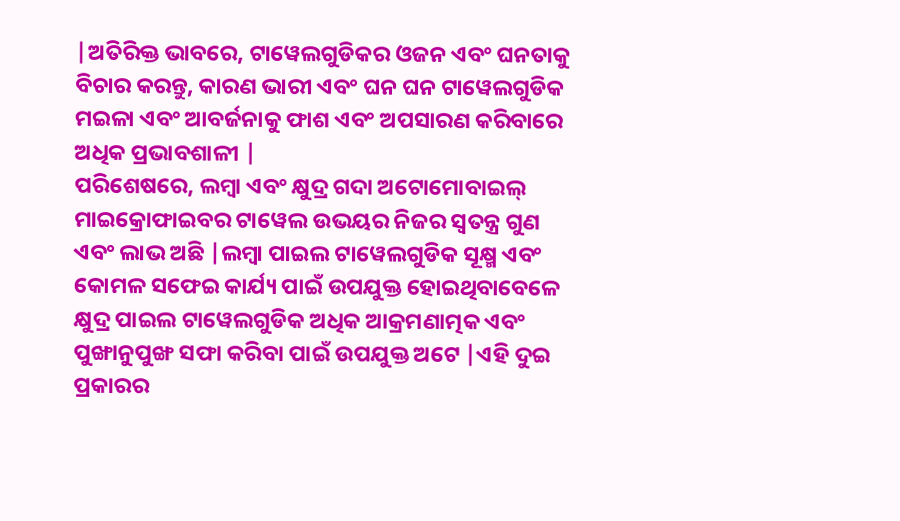|ଅତିରିକ୍ତ ଭାବରେ, ଟାୱେଲଗୁଡିକର ଓଜନ ଏବଂ ଘନତାକୁ ବିଚାର କରନ୍ତୁ, କାରଣ ଭାରୀ ଏବଂ ଘନ ଘନ ଟାୱେଲଗୁଡିକ ମଇଳା ଏବଂ ଆବର୍ଜନାକୁ ଫାଶ ଏବଂ ଅପସାରଣ କରିବାରେ ଅଧିକ ପ୍ରଭାବଶାଳୀ |
ପରିଶେଷରେ, ଲମ୍ବା ଏବଂ କ୍ଷୁଦ୍ର ଗଦା ଅଟୋମୋବାଇଲ୍ ମାଇକ୍ରୋଫାଇବର ଟାୱେଲ ଉଭୟର ନିଜର ସ୍ୱତନ୍ତ୍ର ଗୁଣ ଏବଂ ଲାଭ ଅଛି |ଲମ୍ବା ପାଇଲ ଟାୱେଲଗୁଡିକ ସୂକ୍ଷ୍ମ ଏବଂ କୋମଳ ସଫେଇ କାର୍ଯ୍ୟ ପାଇଁ ଉପଯୁକ୍ତ ହୋଇଥିବାବେଳେ କ୍ଷୁଦ୍ର ପାଇଲ ଟାୱେଲଗୁଡିକ ଅଧିକ ଆକ୍ରମଣାତ୍ମକ ଏବଂ ପୁଙ୍ଖାନୁପୁଙ୍ଖ ସଫା କରିବା ପାଇଁ ଉପଯୁକ୍ତ ଅଟେ |ଏହି ଦୁଇ ପ୍ରକାରର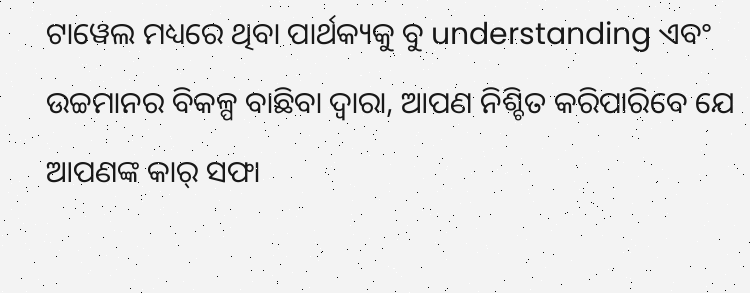ଟାୱେଲ ମଧ୍ୟରେ ଥିବା ପାର୍ଥକ୍ୟକୁ ବୁ understanding ଏବଂ ଉଚ୍ଚମାନର ବିକଳ୍ପ ବାଛିବା ଦ୍ୱାରା, ଆପଣ ନିଶ୍ଚିତ କରିପାରିବେ ଯେ ଆପଣଙ୍କ କାର୍ ସଫା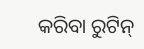କରିବା ରୁଟିନ୍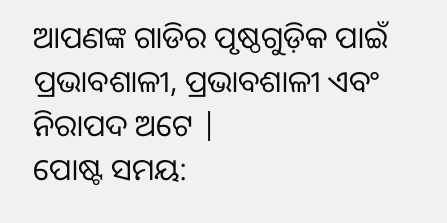ଆପଣଙ୍କ ଗାଡିର ପୃଷ୍ଠଗୁଡ଼ିକ ପାଇଁ ପ୍ରଭାବଶାଳୀ, ପ୍ରଭାବଶାଳୀ ଏବଂ ନିରାପଦ ଅଟେ |
ପୋଷ୍ଟ ସମୟ: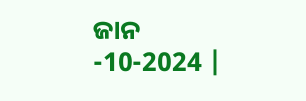ଜାନ -10-2024 |